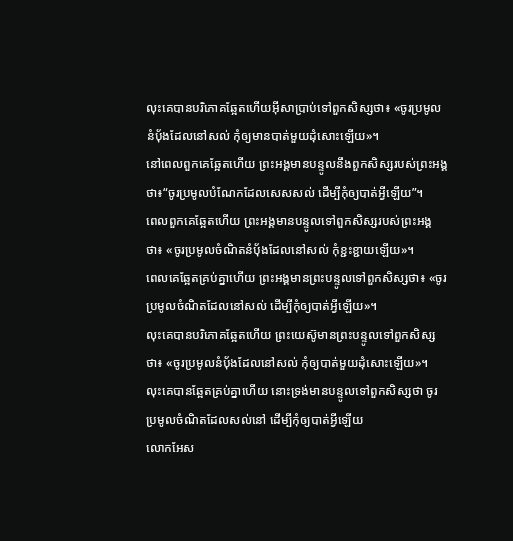លុះគេបានបរិភោគឆ្អែតហើយអ៊ីសាប្រាប់ទៅពួកសិស្សថា៖ «ចូរប្រមូលនំបុ័ងដែលនៅសល់ កុំឲ្យមានបាត់មួយដុំសោះឡើយ»។
នៅពេលពួកគេឆ្អែតហើយ ព្រះអង្គមានបន្ទូលនឹងពួកសិស្សរបស់ព្រះអង្គថា៖“ចូរប្រមូលបំណែកដែលសេសសល់ ដើម្បីកុំឲ្យបាត់អ្វីឡើយ”។
ពេលពួកគេឆ្អែតហើយ ព្រះអង្គមានបន្ទូលទៅពួកសិស្សរបស់ព្រះអង្គថា៖ «ចូរប្រមូលចំណិតនំប៉័ងដែលនៅសល់ កុំខ្ជះខ្ជាយឡើយ»។
ពេលគេឆ្អែតគ្រប់គ្នាហើយ ព្រះអង្គមានព្រះបន្ទូលទៅពួកសិស្សថា៖ «ចូរប្រមូលចំណិតដែលនៅសល់ ដើម្បីកុំឲ្យបាត់អ្វីឡើយ»។
លុះគេបានបរិភោគឆ្អែតហើយ ព្រះយេស៊ូមានព្រះបន្ទូលទៅពួកសិស្សថា៖ «ចូរប្រមូលនំប៉័ងដែលនៅសល់ កុំឲ្យបាត់មួយដុំសោះឡើយ»។
លុះគេបានឆ្អែតគ្រប់គ្នាហើយ នោះទ្រង់មានបន្ទូលទៅពួកសិស្សថា ចូរប្រមូលចំណិតដែលសល់នៅ ដើម្បីកុំឲ្យបាត់អ្វីឡើយ
លោកអែស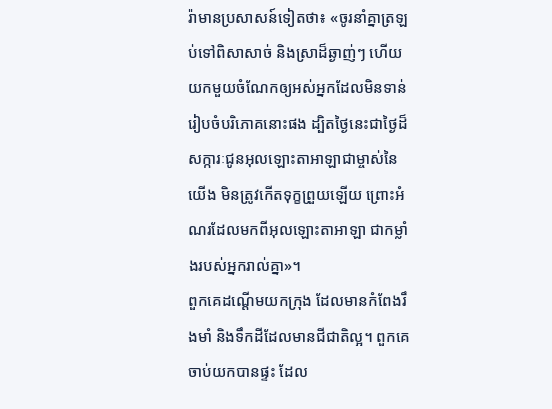រ៉ាមានប្រសាសន៍ទៀតថា៖ «ចូរនាំគ្នាត្រឡប់ទៅពិសាសាច់ និងស្រាដ៏ឆ្ងាញ់ៗ ហើយយកមួយចំណែកឲ្យអស់អ្នកដែលមិនទាន់រៀបចំបរិភោគនោះផង ដ្បិតថ្ងៃនេះជាថ្ងៃដ៏សក្ការៈជូនអុលឡោះតាអាឡាជាម្ចាស់នៃយើង មិនត្រូវកើតទុក្ខព្រួយឡើយ ព្រោះអំណរដែលមកពីអុលឡោះតាអាឡា ជាកម្លាំងរបស់អ្នករាល់គ្នា»។
ពួកគេដណ្ដើមយកក្រុង ដែលមានកំពែងរឹងមាំ និងទឹកដីដែលមានជីជាតិល្អ។ ពួកគេចាប់យកបានផ្ទះ ដែល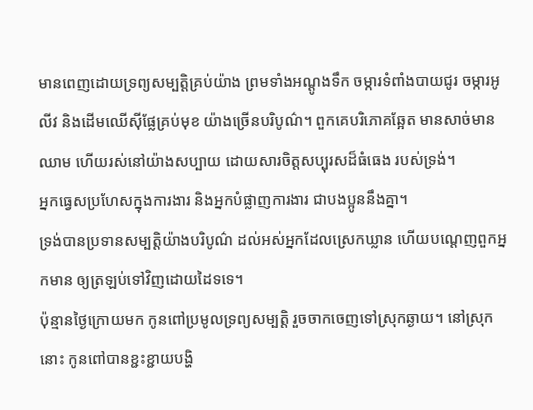មានពេញដោយទ្រព្យសម្បត្តិគ្រប់យ៉ាង ព្រមទាំងអណ្ដូងទឹក ចម្ការទំពាំងបាយជូរ ចម្ការអូលីវ និងដើមឈើស៊ីផ្លែគ្រប់មុខ យ៉ាងច្រើនបរិបូណ៌។ ពួកគេបរិភោគឆ្អែត មានសាច់មានឈាម ហើយរស់នៅយ៉ាងសប្បាយ ដោយសារចិត្តសប្បុរសដ៏ធំធេង របស់ទ្រង់។
អ្នកធ្វេសប្រហែសក្នុងការងារ និងអ្នកបំផ្លាញការងារ ជាបងប្អូននឹងគ្នា។
ទ្រង់បានប្រទានសម្បត្តិយ៉ាងបរិបូណ៌ ដល់អស់អ្នកដែលស្រេកឃ្លាន ហើយបណ្ដេញពួកអ្នកមាន ឲ្យត្រឡប់ទៅវិញដោយដៃទទេ។
ប៉ុន្មានថ្ងៃក្រោយមក កូនពៅប្រមូលទ្រព្យសម្បត្តិ រួចចាកចេញទៅស្រុកឆ្ងាយ។ នៅស្រុកនោះ កូនពៅបានខ្ជះខ្ជាយបង្ហិ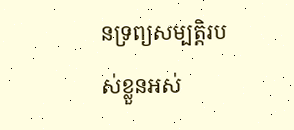នទ្រព្យសម្បត្តិរបស់ខ្លួនអស់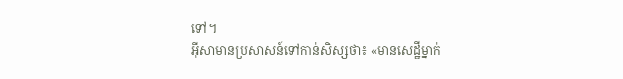ទៅ។
អ៊ីសាមានប្រសាសន៍ទៅកាន់សិស្សថា៖ «មានសេដ្ឋីម្នាក់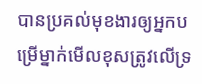បានប្រគល់មុខងារឲ្យអ្នកបម្រើម្នាក់មើលខុសត្រូវលើទ្រ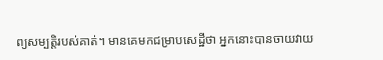ព្យសម្បត្តិរបស់គាត់។ មានគេមកជម្រាបសេដ្ឋីថា អ្នកនោះបានចាយវាយ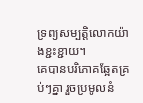ទ្រព្យសម្បត្តិលោកយ៉ាងខ្ជះខ្ជាយ។
គេបានបរិភោគឆ្អែតគ្រប់ៗគ្នា រួចប្រមូលនំ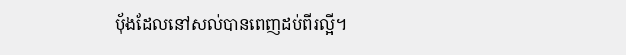បុ័ងដែលនៅសល់បានពេញដប់ពីរល្អី។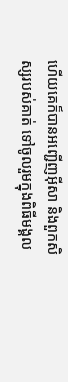ហើយគេក៏បានអញ្ជើញអ៊ីសា និងពួកសិស្សរបស់គាត់ ទៅចូលរួមក្នុងពិធីមង្គល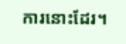ការនោះដែរ។